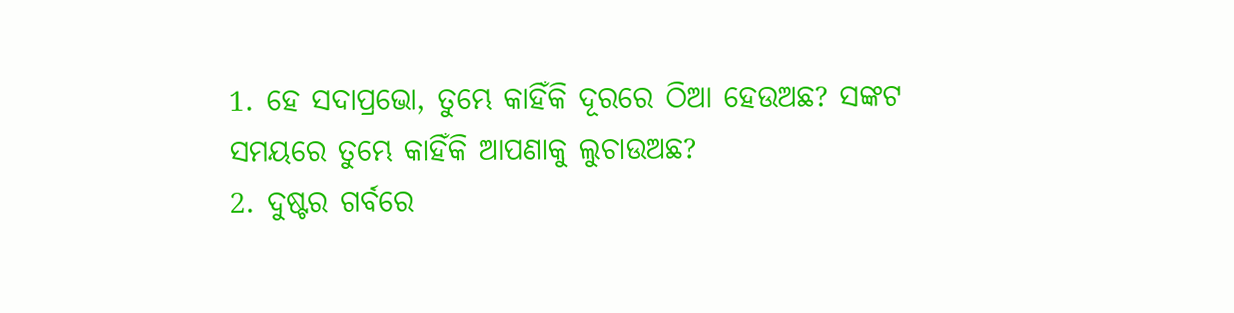1. ହେ ସଦାପ୍ରଭୋ, ତୁମ୍ଭେ କାହିଁକି ଦୂରରେ ଠିଆ ହେଉଅଛ? ସଙ୍କଟ ସମୟରେ ତୁମ୍ଭେ କାହିଁକି ଆପଣାକୁ ଲୁଚାଉଅଛ?
2. ଦୁଷ୍ଟର ଗର୍ବରେ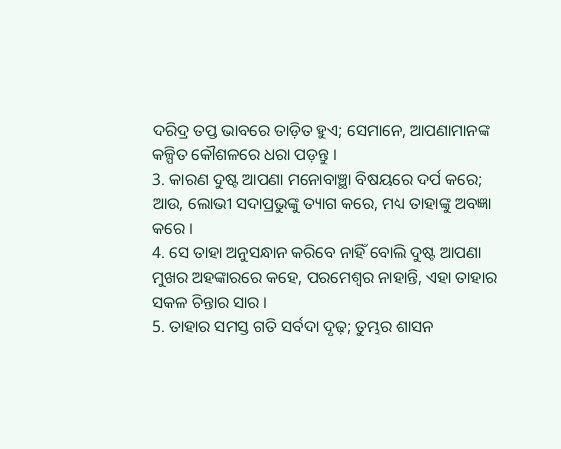ଦରିଦ୍ର ତପ୍ତ ଭାବରେ ତାଡ଼ିତ ହୁଏ; ସେମାନେ, ଆପଣାମାନଙ୍କ କଳ୍ପିତ କୌଶଳରେ ଧରା ପଡ଼ନ୍ତୁ ।
3. କାରଣ ଦୁଷ୍ଟ ଆପଣା ମନୋବାଞ୍ଛା ବିଷୟରେ ଦର୍ପ କରେ; ଆଉ, ଲୋଭୀ ସଦାପ୍ରଭୁଙ୍କୁ ତ୍ୟାଗ କରେ, ମଧ୍ୟ ତାହାଙ୍କୁ ଅବଜ୍ଞା କରେ ।
4. ସେ ତାହା ଅନୁସନ୍ଧାନ କରିବେ ନାହିଁ ବୋଲି ଦୁଷ୍ଟ ଆପଣା ମୁଖର ଅହଙ୍କାରରେ କହେ, ପରମେଶ୍ଵର ନାହାନ୍ତି, ଏହା ତାହାର ସକଳ ଚିନ୍ତାର ସାର ।
5. ତାହାର ସମସ୍ତ ଗତି ସର୍ବଦା ଦୃଢ଼; ତୁମ୍ଭର ଶାସନ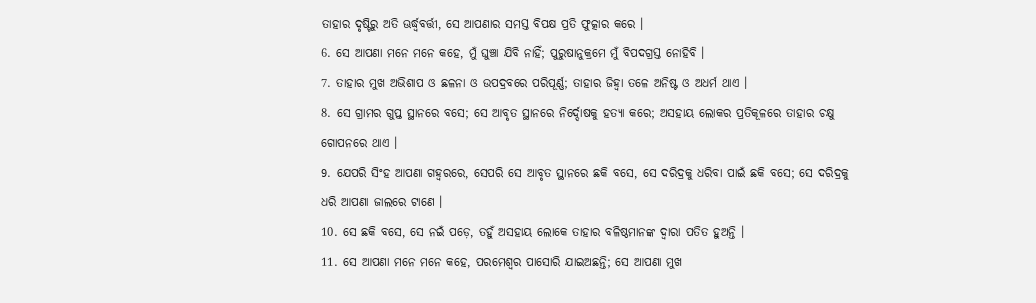ତାହାର ଦୃଷ୍ଟିରୁ ଅତି ଊର୍ଦ୍ଧ୍ଵବର୍ତ୍ତୀ, ସେ ଆପଣାର ସମସ୍ତ ବିପକ୍ଷ ପ୍ରତି ଫୁତ୍କାର କରେ ।
6. ସେ ଆପଣା ମନେ ମନେ କହେ, ମୁଁ ଘୁଞ୍ଚା ଯିବି ନାହିଁ; ପୁରୁଷାନୁକ୍ରମେ ମୁଁ ବିପଦଗ୍ରସ୍ତ ନୋହିବି ।
7. ତାହାର ମୁଖ ଅଭିଶାପ ଓ ଛଳନା ଓ ଉପଦ୍ରବରେ ପରିପୂର୍ଣ୍ଣ; ତାହାର ଜିହ୍ଵା ତଳେ ଅନିଷ୍ଟ ଓ ଅଧର୍ମ ଥାଏ ।
8. ସେ ଗ୍ରାମର ଗୁପ୍ତ ସ୍ଥାନରେ ବସେ; ସେ ଆବୃତ ସ୍ଥାନରେ ନିର୍ଦ୍ଦୋଷକୁ ହତ୍ୟା କରେ; ଅସହାୟ ଲୋକର ପ୍ରତିକୂଳରେ ତାହାର ଚକ୍ଷୁ ଗୋପନରେ ଥାଏ ।
9. ଯେପରି ସିଂହ ଆପଣା ଗହ୍ଵରରେ, ସେପରି ସେ ଆବୃତ ସ୍ଥାନରେ ଛକି ବସେ, ସେ ଦରିଦ୍ରକୁ ଧରିବା ପାଇଁ ଛକି ବସେ; ସେ ଦରିଦ୍ରକୁ ଧରି ଆପଣା ଜାଲରେ ଟାଣେ ।
10. ସେ ଛକି ବସେ, ସେ ନଇଁ ପଡ଼େ, ତହୁଁ ଅସହାୟ ଲୋକେ ତାହାର ବଳିଷ୍ଠମାନଙ୍କ ଦ୍ଵାରା ପତିତ ହୁଅନ୍ତି ।
11. ସେ ଆପଣା ମନେ ମନେ କହେ, ପରମେଶ୍ଵର ପାସୋରି ଯାଇଅଛନ୍ତି; ସେ ଆପଣା ମୁଖ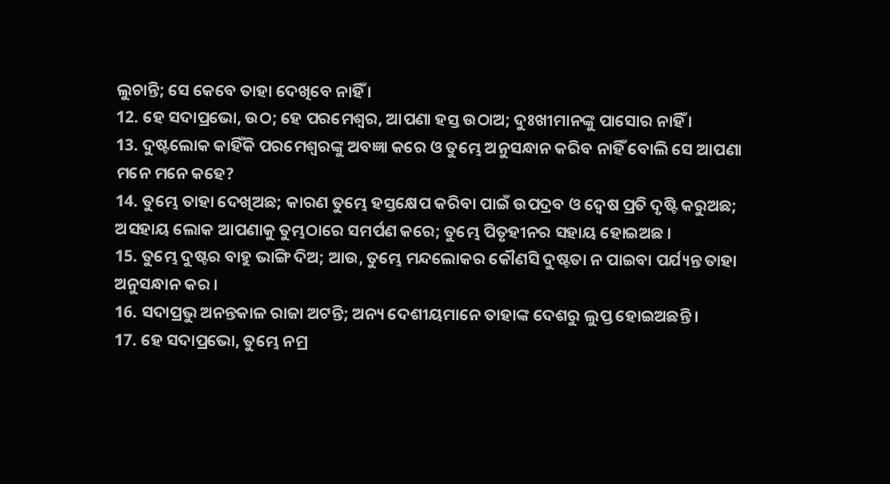ଲୁଚାନ୍ତି; ସେ କେବେ ତାହା ଦେଖିବେ ନାହିଁ ।
12. ହେ ସଦାପ୍ରଭୋ, ଉଠ; ହେ ପରମେଶ୍ଵର, ଆପଣା ହସ୍ତ ଉଠାଅ; ଦୁଃଖୀମାନଙ୍କୁ ପାସୋର ନାହିଁ ।
13. ଦୁଷ୍ଟଲୋକ କାହିଁକି ପରମେଶ୍ଵରଙ୍କୁ ଅବଜ୍ଞା କରେ ଓ ତୁମ୍ଭେ ଅନୁସନ୍ଧାନ କରିବ ନାହିଁ ବୋଲି ସେ ଆପଣା ମନେ ମନେ କହେ?
14. ତୁମ୍ଭେ ତାହା ଦେଖିଅଛ; କାରଣ ତୁମ୍ଭେ ହସ୍ତକ୍ଷେପ କରିବା ପାଇଁ ଉପଦ୍ରବ ଓ ଦ୍ଵେଷ ପ୍ରତି ଦୃଷ୍ଟି କରୁଅଛ; ଅସହାୟ ଲୋକ ଆପଣାକୁ ତୁମ୍ଭଠାରେ ସମର୍ପଣ କରେ; ତୁମ୍ଭେ ପିତୃହୀନର ସହାୟ ହୋଇଅଛ ।
15. ତୁମ୍ଭେ ଦୁଷ୍ଟର ବାହୁ ଭାଙ୍ଗି ଦିଅ; ଆଉ, ତୁମ୍ଭେ ମନ୍ଦଲୋକର କୌଣସି ଦୁଷ୍ଟତା ନ ପାଇବା ପର୍ଯ୍ୟନ୍ତ ତାହା ଅନୁସନ୍ଧାନ କର ।
16. ସଦାପ୍ରଭୁ ଅନନ୍ତକାଳ ରାଜା ଅଟନ୍ତି; ଅନ୍ୟ ଦେଶୀୟମାନେ ତାହାଙ୍କ ଦେଶରୁ ଲୁପ୍ତ ହୋଇଅଛନ୍ତି ।
17. ହେ ସଦାପ୍ରଭୋ, ତୁମ୍ଭେ ନମ୍ର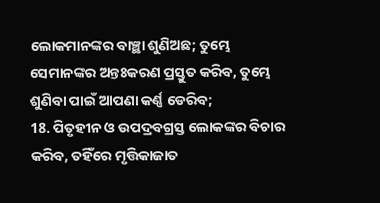ଲୋକମାନଙ୍କର ବାଞ୍ଛା ଶୁଣିଅଛ; ତୁମ୍ଭେ ସେମାନଙ୍କର ଅନ୍ତଃକରଣ ପ୍ରସ୍ତୁତ କରିବ, ତୁମ୍ଭେ ଶୁଣିବା ପାଇଁ ଆପଣା କର୍ଣ୍ଣ ଡେରିବ;
18. ପିତୃହୀନ ଓ ଉପଦ୍ରବଗ୍ରସ୍ତ ଲୋକଙ୍କର ବିଚାର କରିବ, ତହିଁରେ ମୃତ୍ତିକାଜାତ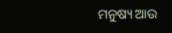ମନୁଷ୍ୟ ଆଉ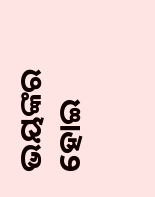ଭୟଙ୍କର ହୋଇ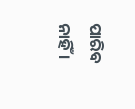ପାରିବ ନାହିଁ ।